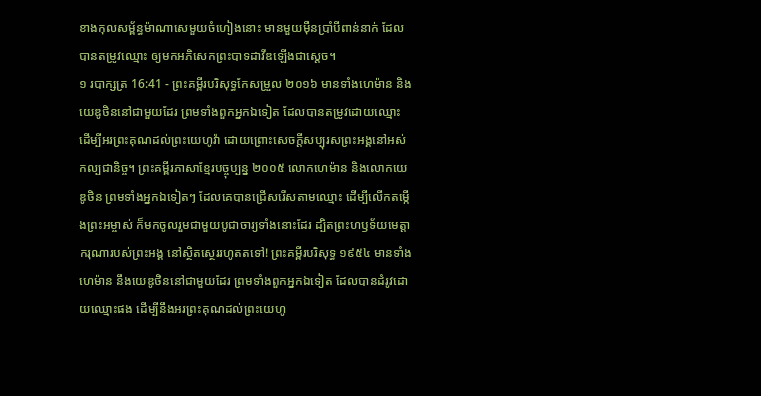ខាងកុលសម្ព័ន្ធម៉ាណាសេមួយចំហៀងនោះ មានមួយម៉ឺនប្រាំបីពាន់នាក់ ដែលបានតម្រូវឈ្មោះ ឲ្យមកអភិសេកព្រះបាទដាវីឌឡើងជាស្តេច។
១ របាក្សត្រ 16:41 - ព្រះគម្ពីរបរិសុទ្ធកែសម្រួល ២០១៦ មានទាំងហេម៉ាន និងយេឌូថិននៅជាមួយដែរ ព្រមទាំងពួកអ្នកឯទៀត ដែលបានតម្រូវដោយឈ្មោះ ដើម្បីអរព្រះគុណដល់ព្រះយេហូវ៉ា ដោយព្រោះសេចក្ដីសប្បុរសព្រះអង្គនៅអស់កល្បជានិច្ច។ ព្រះគម្ពីរភាសាខ្មែរបច្ចុប្បន្ន ២០០៥ លោកហេម៉ាន និងលោកយេឌូថិន ព្រមទាំងអ្នកឯទៀតៗ ដែលគេបានជ្រើសរើសតាមឈ្មោះ ដើម្បីលើកតម្កើងព្រះអម្ចាស់ ក៏មកចូលរួមជាមួយបូជាចារ្យទាំងនោះដែរ ដ្បិតព្រះហឫទ័យមេត្តាករុណារបស់ព្រះអង្គ នៅស្ថិតស្ថេររហូតតទៅ! ព្រះគម្ពីរបរិសុទ្ធ ១៩៥៤ មានទាំងហេម៉ាន នឹងយេឌូថិននៅជាមួយដែរ ព្រមទាំងពួកអ្នកឯទៀត ដែលបានដំរូវដោយឈ្មោះផង ដើម្បីនឹងអរព្រះគុណដល់ព្រះយេហូ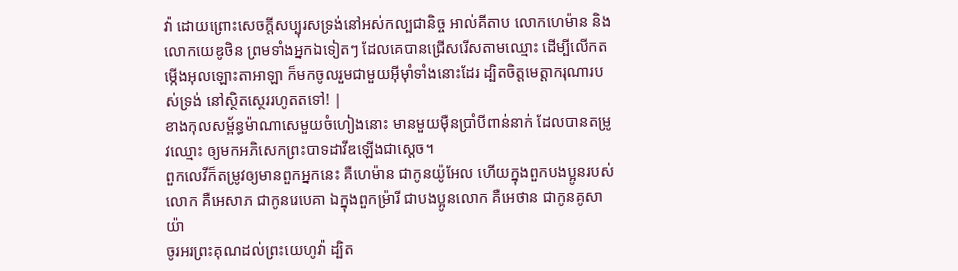វ៉ា ដោយព្រោះសេចក្ដីសប្បុរសទ្រង់នៅអស់កល្បជានិច្ច អាល់គីតាប លោកហេម៉ាន និងលោកយេឌូថិន ព្រមទាំងអ្នកឯទៀតៗ ដែលគេបានជ្រើសរើសតាមឈ្មោះ ដើម្បីលើកតម្កើងអុលឡោះតាអាឡា ក៏មកចូលរួមជាមួយអ៊ីមុាំទាំងនោះដែរ ដ្បិតចិត្តមេត្តាករុណារបស់ទ្រង់ នៅស្ថិតស្ថេររហូតតទៅ! |
ខាងកុលសម្ព័ន្ធម៉ាណាសេមួយចំហៀងនោះ មានមួយម៉ឺនប្រាំបីពាន់នាក់ ដែលបានតម្រូវឈ្មោះ ឲ្យមកអភិសេកព្រះបាទដាវីឌឡើងជាស្តេច។
ពួកលេវីក៏តម្រូវឲ្យមានពួកអ្នកនេះ គឺហេម៉ាន ជាកូនយ៉ូអែល ហើយក្នុងពួកបងប្អូនរបស់លោក គឺអេសាភ ជាកូនរេបេគា ឯក្នុងពួកម្រ៉ារី ជាបងប្អូនលោក គឺអេថាន ជាកូនគូសាយ៉ា
ចូរអរព្រះគុណដល់ព្រះយេហូវ៉ា ដ្បិត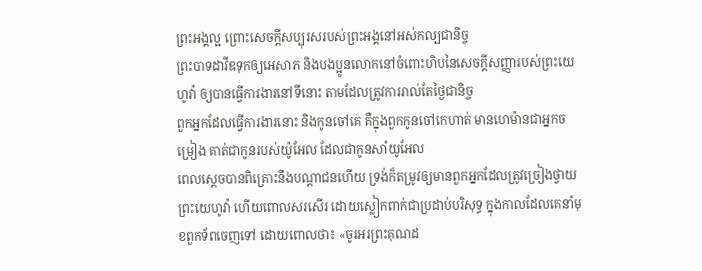ព្រះអង្គល្អ ព្រោះសេចក្ដីសប្បុរសរបស់ព្រះអង្គនៅអស់កល្បជានិច្ច
ព្រះបាទដាវីឌទុកឲ្យអេសាភ និងបងប្អូនលោកនៅចំពោះហិបនៃសេចក្ដីសញ្ញារបស់ព្រះយេហូវ៉ា ឲ្យបានធ្វើការងារនៅទីនោះ តាមដែលត្រូវការរាល់តែថ្ងៃជានិច្ច
ពួកអ្នកដែលធ្វើការងារនោះ និងកូនចៅគេ គឺក្នុងពួកកូនចៅកេហាត់ មានហេម៉ានជាអ្នកចម្រៀង គាត់ជាកូនរបស់យ៉ូអែល ដែលជាកូនសាំយូអែល
ពេលស្ដេចបានពិគ្រោះនឹងបណ្ដាជនហើយ ទ្រង់ក៏តម្រូវឲ្យមានពួកអ្នកដែលត្រូវច្រៀងថ្វាយព្រះយេហូវ៉ា ហើយពោលសរសើរ ដោយស្លៀកពាក់ជាប្រដាប់បរិសុទ្ធ ក្នុងកាលដែលគេនាំមុខពួកទ័ពចេញទៅ ដោយពោលថា៖ «ចូរអរព្រះគុណដ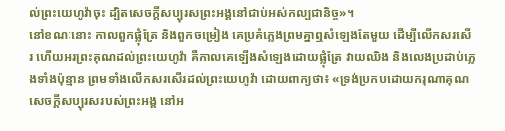ល់ព្រះយេហូវ៉ាចុះ ដ្បិតសេចក្ដីសប្បុរសព្រះអង្គនៅជាប់អស់កល្បជានិច្ច»។
នៅខណៈនោះ កាលពួកផ្លុំត្រែ និងពួកចម្រៀង គេប្រគំភ្លេងព្រមគ្នាឮសំឡេងតែមួយ ដើម្បីលើកសរសើរ ហើយអរព្រះគុណដល់ព្រះយេហូវ៉ា គឺកាលគេឡើងសំឡេងដោយផ្លុំត្រែ វាយឈិង និងលេងប្រដាប់ភ្លេងទាំងប៉ុន្មាន ព្រមទាំងលើកសរសើរដល់ព្រះយេហូវ៉ា ដោយពាក្យថា៖ «ទ្រង់ប្រកបដោយករុណាគុណ សេចក្ដីសប្បុរសរបស់ព្រះអង្គ នៅអ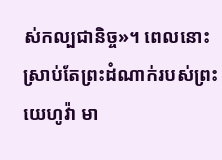ស់កល្បជានិច្ច»។ ពេលនោះ ស្រាប់តែព្រះដំណាក់របស់ព្រះយេហូវ៉ា មា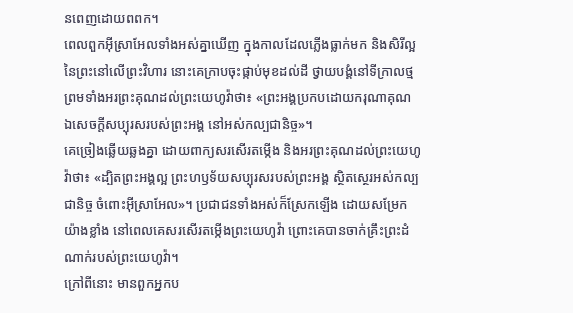នពេញដោយពពក។
ពេលពួកអ៊ីស្រាអែលទាំងអស់គ្នាឃើញ ក្នុងកាលដែលភ្លើងធ្លាក់មក និងសិរីល្អនៃព្រះនៅលើព្រះវិហារ នោះគេក្រាបចុះផ្កាប់មុខដល់ដី ថ្វាយបង្គំនៅទីក្រាលថ្ម ព្រមទាំងអរព្រះគុណដល់ព្រះយេហូវ៉ាថា៖ «ព្រះអង្គប្រកបដោយករុណាគុណ ឯសេចក្ដីសប្បុរសរបស់ព្រះអង្គ នៅអស់កល្បជានិច្ច»។
គេច្រៀងឆ្លើយឆ្លងគ្នា ដោយពាក្យសរសើរតម្កើង និងអរព្រះគុណដល់ព្រះយេហូវ៉ាថា៖ «ដ្បិតព្រះអង្គល្អ ព្រះហឫទ័យសប្បុរសរបស់ព្រះអង្គ ស្ថិតស្ថេរអស់កល្បជានិច្ច ចំពោះអ៊ីស្រាអែល»។ ប្រជាជនទាំងអស់ក៏ស្រែកឡើង ដោយសម្រែកយ៉ាងខ្លាំង នៅពេលគេសរសើរតម្កើងព្រះយេហូវ៉ា ព្រោះគេបានចាក់គ្រឹះព្រះដំណាក់របស់ព្រះយេហូវ៉ា។
ក្រៅពីនោះ មានពួកអ្នកប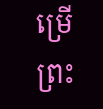ម្រើព្រះ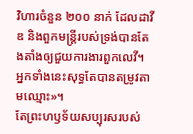វិហារចំនួន ២០០ នាក់ ដែលដាវីឌ និងពួកមន្ត្រីរបស់ទ្រង់បានតែងតាំងឲ្យជួយការងារពួកលេវី។ អ្នកទាំងនេះសុទ្ធតែបានតម្រូវតាមឈ្មោះ»។
តែព្រះហឫទ័យសប្បុរសរបស់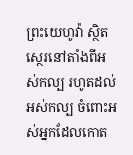ព្រះយេហូវ៉ា ស្ថិតស្ថេរនៅតាំងពីអស់កល្ប រហូតដល់អស់កល្ប ចំពោះអស់អ្នកដែលកោត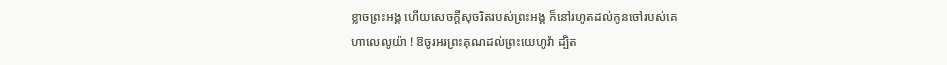ខ្លាចព្រះអង្គ ហើយសេចក្ដីសុចរិតរបស់ព្រះអង្គ ក៏នៅរហូតដល់កូនចៅរបស់គេ
ហាលេលូយ៉ា ! ឱចូរអរព្រះគុណដល់ព្រះយេហូវ៉ា ដ្បិត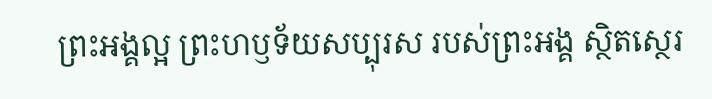ព្រះអង្គល្អ ព្រះហឫទ័យសប្បុរស របស់ព្រះអង្គ ស្ថិតស្ថេរ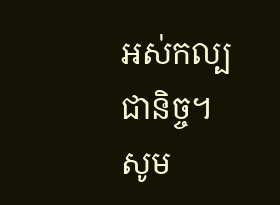អស់កល្បជានិច្ច។
សូម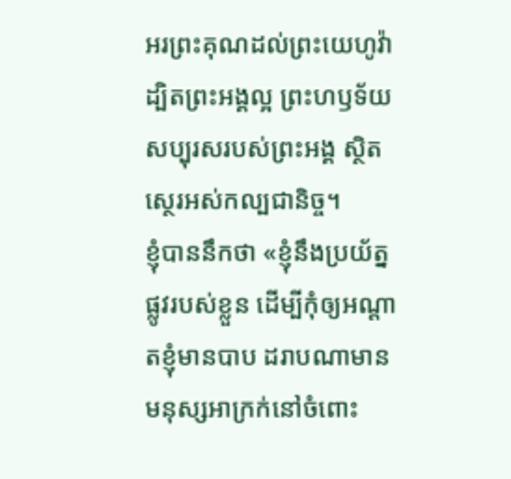អរព្រះគុណដល់ព្រះយេហូវ៉ា ដ្បិតព្រះអង្គល្អ ព្រះហឫទ័យសប្បុរសរបស់ព្រះអង្គ ស្ថិតស្ថេរអស់កល្បជានិច្ច។
ខ្ញុំបាននឹកថា «ខ្ញុំនឹងប្រយ័ត្នផ្លូវរបស់ខ្លួន ដើម្បីកុំឲ្យអណ្ដាតខ្ញុំមានបាប ដរាបណាមានមនុស្សអាក្រក់នៅចំពោះ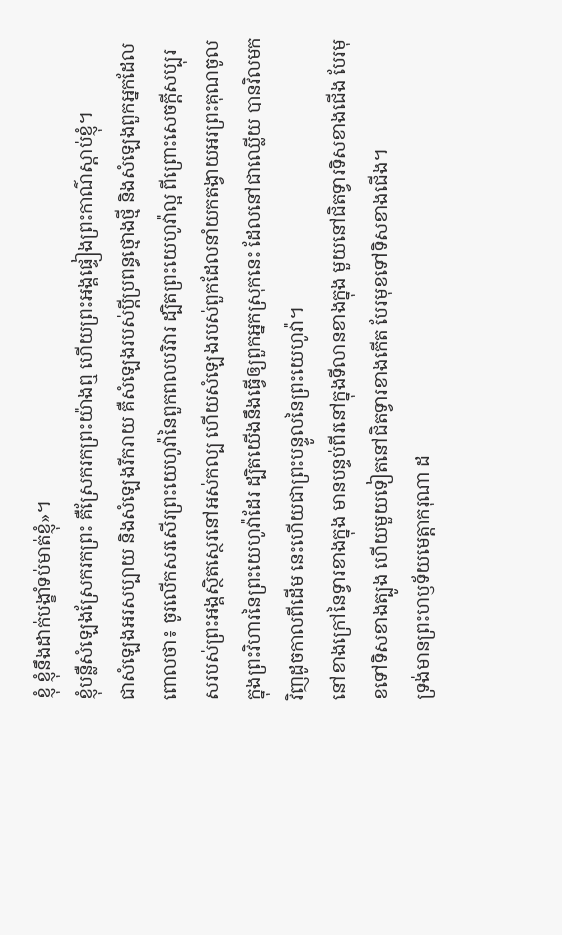ខ្ញុំ ខ្ញុំនឹងដាក់បង្ខាំទប់មាត់ខ្ញុំ»។
ខ្ញុំបន្លឺសំឡេងស្រែករកព្រះ គឺស្រែករកព្រះយ៉ាងឮ ហើយព្រះអង្គផ្ទៀងព្រះកាណ៌ស្តាប់ខ្ញុំ។
ជាសំឡេងអរសប្បាយ និងសំឡេងរីករាយ គឺសំឡេងរបស់ប្ដីប្រពន្ធថ្មោងថ្មី និងសំឡេងពួកអ្នកដែលពោលថា៖ ចូរលើកសរសើរព្រះយេហូវ៉ានៃពួកពលបរិវារ ដ្បិតព្រះយេហូវ៉ាល្អ ពីព្រោះសេចក្ដីសប្បុរសរបស់ព្រះអង្គស្ថិតស្ថេរនៅអស់កល្ប ហើយសំឡេងរបស់ពួកដែលនាំយកតង្វាយអរព្រះគុណចូលក្នុងព្រះវិហារនៃព្រះយេហូវ៉ាដែរ ដ្បិតយើងនឹងធ្វើឲ្យពួកអ្នកស្រុកនេះ ដែលនៅជាឈ្លើយ បានវិលមកវិញដូចកាលពីដើម នេះហើយជាព្រះបន្ទូលនៃព្រះយេហូវ៉ា។
នៅខាងក្រៅនៃទ្វារខាងក្នុង មានបន្ទប់ពីរនៅក្នុងទីលានខាងក្នុង មួយនៅជិតទ្វារទិសខាងជើង បែរមុខទៅទិសខាងត្បូង ហើយមួយទៀតនៅជិតទ្វារខាងកើត បែរមុខទៅទិសខាងជើង។
ទ្រង់មានព្រះហឫទ័យមេត្តាករុណា ដ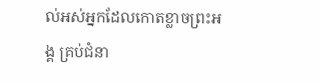ល់អស់អ្នកដែលកោតខ្លាចព្រះអង្គ គ្រប់ជំនា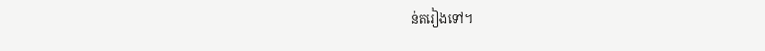ន់តរៀងទៅ។